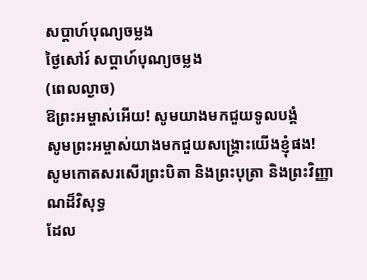សប្តាហ៍បុណ្យចម្លង
ថ្ងៃសៅរ៍ សប្តាហ៍បុណ្យចម្លង
(ពេលល្ងាច)
ឱព្រះអម្ចាស់អើយ! សូមយាងមកជួយទូលបង្គំ
សូមព្រះអម្ចាស់យាងមកជួយសង្គ្រោះយើងខ្ញុំផង!
សូមកោតសរសើរព្រះបិតា និងព្រះបុត្រា និងព្រះវិញ្ញាណដ៏វិសុទ្ធ
ដែល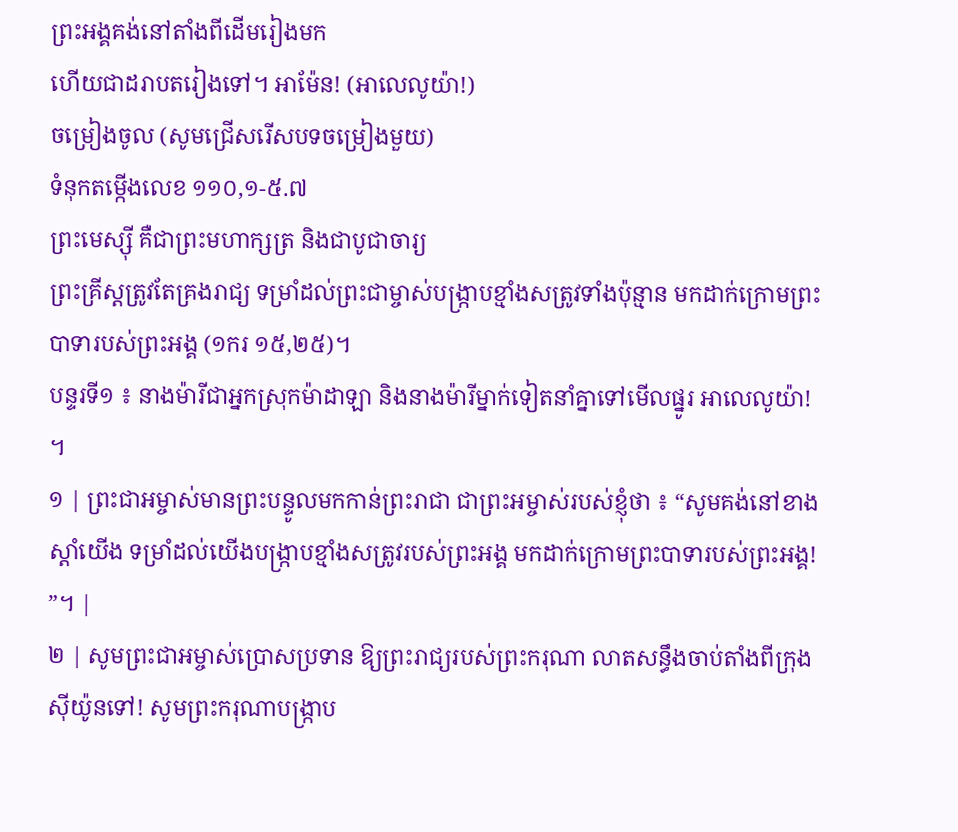ព្រះអង្គគង់នៅតាំងពីដើមរៀងមក
ហើយជាដរាបតរៀងទៅ។ អាម៉ែន! (អាលេលូយ៉ា!)
ចម្រៀងចូល (សូមជ្រើសរើសបទចម្រៀងមួយ)
ទំនុកតម្កើងលេខ ១១០,១-៥.៧
ព្រះមេស្ស៊ី គឺជាព្រះមហាក្សត្រ និងជាបូជាចារ្យ
ព្រះគ្រីស្តត្រូវតែគ្រងរាជ្យ ទម្រាំដល់ព្រះជាម្ចាស់បង្ក្រាបខ្មាំងសត្រូវទាំងប៉ុន្មាន មកដាក់ក្រោមព្រះបាទារបស់ព្រះអង្គ (១ករ ១៥,២៥)។
បន្ទរទី១ ៖ នាងម៉ារីជាអ្នកស្រុកម៉ាដាឡា និងនាងម៉ារីម្នាក់ទៀតនាំគ្នាទៅមើលផ្នូរ អាលេលូយ៉ា! ។
១ | ព្រះជាអម្ចាស់មានព្រះបន្ទូលមកកាន់ព្រះរាជា ជាព្រះអម្ចាស់របស់ខ្ញុំថា ៖ “សូមគង់នៅខាងស្តាំយើង ទម្រាំដល់យើងបង្ក្រាបខ្មាំងសត្រូវរបស់ព្រះអង្គ មកដាក់ក្រោមព្រះបាទារបស់ព្រះអង្គ! ”។ |
២ | សូមព្រះជាអម្ចាស់ប្រោសប្រទាន ឱ្យព្រះរាជ្យរបស់ព្រះករុណា លាតសន្ធឹងចាប់តាំងពីក្រុងស៊ីយ៉ូនទៅ! សូមព្រះករុណាបង្ក្រាប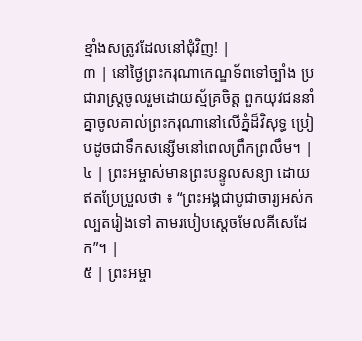ខ្មាំងសត្រូវដែលនៅជុំវិញ! |
៣ | នៅថ្ងៃព្រះករុណាកេណ្ឌទ័ពទៅច្បាំង ប្រជារាស្ត្រចូលរួមដោយស្ម័គ្រចិត្ត ពួកយុវជននាំគ្នាចូលគាល់ព្រះករុណានៅលើភ្នំដ៏វិសុទ្ធ ប្រៀបដូចជាទឹកសន្សើមនៅពេលព្រឹកព្រលឹម។ |
៤ | ព្រះអម្ចាស់មានព្រះបន្ទូលសន្យា ដោយឥតប្រែប្រួលថា ៖ “ព្រះអង្គជាបូជាចារ្យអស់កល្បតរៀងទៅ តាមរបៀបស្តេចមែលគីសេដែក”។ |
៥ | ព្រះអម្ចា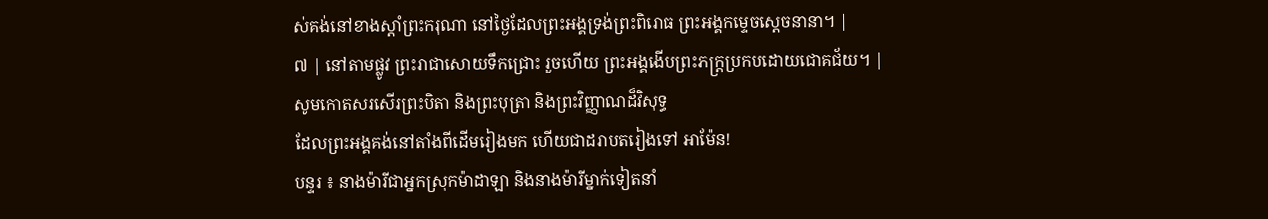ស់គង់នៅខាងស្តាំព្រះករុណា នៅថ្ងៃដែលព្រះអង្គទ្រង់ព្រះពិរោធ ព្រះអង្គកម្ទេចស្តេចនានា។ |
៧ | នៅតាមផ្លូវ ព្រះរាជាសោយទឹកជ្រោះ រួចហើយ ព្រះអង្គងើបព្រះភក្រ្តប្រកបដោយជោគជ័យ។ |
សូមកោតសរសើរព្រះបិតា និងព្រះបុត្រា និងព្រះវិញ្ញាណដ៏វិសុទ្ធ
ដែលព្រះអង្គគង់នៅតាំងពីដើមរៀងមក ហើយជាដរាបតរៀងទៅ អាម៉ែន!
បន្ទរ ៖ នាងម៉ារីជាអ្នកស្រុកម៉ាដាឡា និងនាងម៉ារីម្នាក់ទៀតនាំ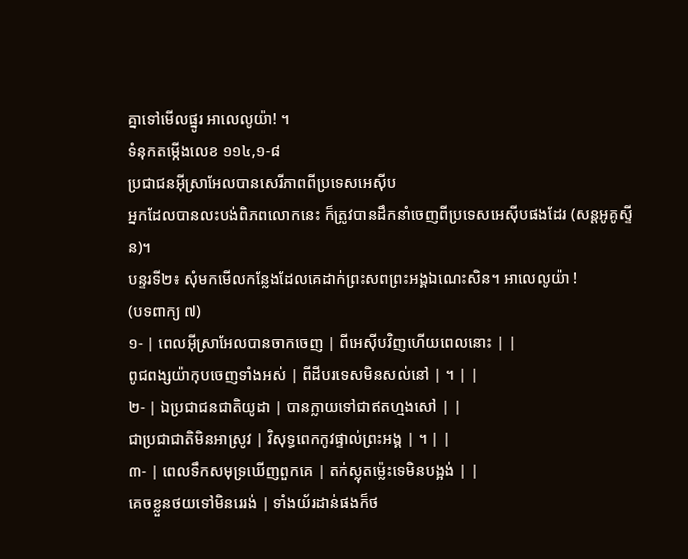គ្នាទៅមើលផ្នូរ អាលេលូយ៉ា! ។
ទំនុកតម្កើងលេខ ១១៤,១-៨
ប្រជាជនអ៊ីស្រាអែលបានសេរីភាពពីប្រទេសអេស៊ីប
អ្នកដែលបានលះបង់ពិភពលោកនេះ ក៏ត្រូវបានដឹកនាំចេញពីប្រទេសអេស៊ីបផងដែរ (សន្តអូគូស្ទីន)។
បន្ទរទី២៖ សុំមកមើលកន្លែងដែលគេដាក់ព្រះសពព្រះអង្គឯណេះសិន។ អាលេលូយ៉ា !
(បទពាក្យ ៧)
១- | ពេលអ៊ីស្រាអែលបានចាកចេញ | ពីអេស៊ីបវិញហើយពេលនោះ | |
ពូជពង្សយ៉ាកុបចេញទាំងអស់ | ពីដីបរទេសមិនសល់នៅ | ។ | |
២- | ឯប្រជាជនជាតិយូដា | បានក្លាយទៅជាឥតហ្មងសៅ | |
ជាប្រជាជាតិមិនអាស្រូវ | វិសុទ្ធពេកកូវផ្ទាល់ព្រះអង្គ | ។ | |
៣- | ពេលទឹកសមុទ្រឃើញពួកគេ | តក់ស្លុតម៉្លេះទេមិនបង្អង់ | |
គេចខ្លួនថយទៅមិនរេរង់ | ទាំងយ័រដាន់ផងក៏ថ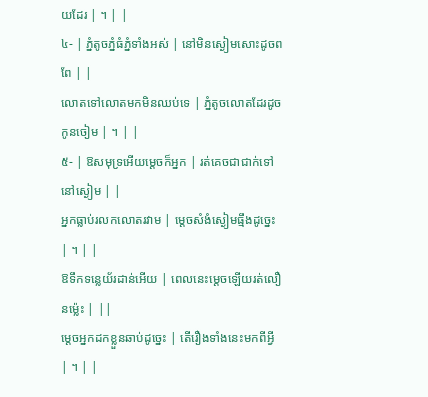យដែរ | ។ | |
៤- | ភ្នំតូចភ្នំធំភ្នំទាំងអស់ | នៅមិនស្ងៀមសោះដូចពពែ | |
លោតទៅលោតមកមិនឈប់ទេ | ភ្នំតូចលោតដែរដូចកូនចៀម | ។ | |
៥- | ឱសមុទ្រអើយម្តេចក៏អ្នក | រត់គេចជាជាក់ទៅនៅស្ងៀម | |
អ្នកធ្លាប់រលកលោតរវាម | ម្តេចសំងំស្ងៀមធ្មឹងដូច្នេះ | ។ | |
ឱទឹកទន្លេយ័រដាន់អើយ | ពេលនេះម្តេចឡើយរត់លឿនម៉្លេះ | ||
ម្តេចអ្នកដកខ្លួនឆាប់ដូច្នេះ | តើរឿងទាំងនេះមកពីអ្វី | ។ | |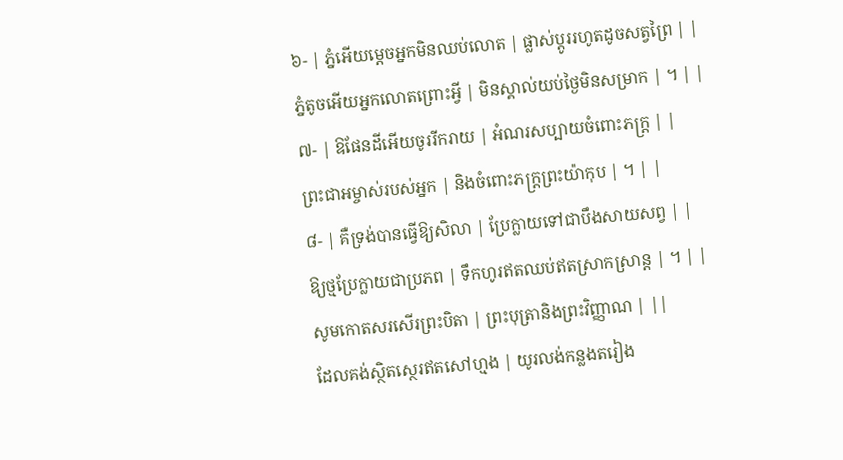៦- | ភ្នំអើយម្តេចអ្នកមិនឈប់លោត | ផ្លាស់ប្តូររហូតដូចសត្វព្រៃ | |
ភ្នំតូចអើយអ្នកលោតព្រោះអ្វី | មិនស្គាល់យប់ថ្ងៃមិនសម្រាក | ។ | |
៧- | ឱផែនដីអើយចូររីករាយ | អំណរសប្បាយចំពោះភក្រ្ត | |
ព្រះជាអម្ចាស់របស់អ្នក | និងចំពោះភក្រ្តព្រះយ៉ាកុប | ។ | |
៨- | គឺទ្រង់បានធ្វើឱ្យសិលា | ប្រែក្លាយទៅជាបឹងសាយសព្វ | |
ឱ្យថ្មប្រែក្លាយជាប្រភព | ទឹកហូរឥតឈប់ឥតស្រាកស្រាន្ត | ។ | |
សូមកោតសរសើរព្រះបិតា | ព្រះបុត្រានិងព្រះវិញ្ញាណ | ||
ដែលគង់ស្ថិតស្ថេរឥតសៅហ្មង | យូរលង់កន្លងតរៀង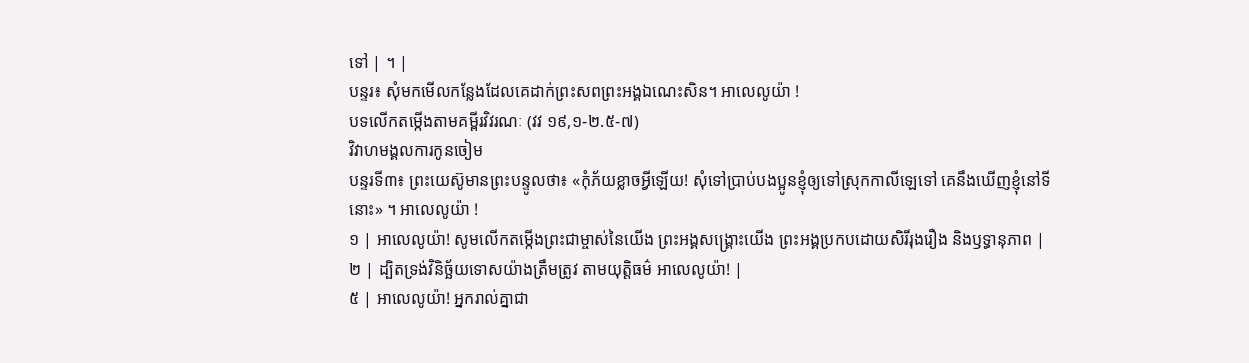ទៅ | ។ |
បន្ទរ៖ សុំមកមើលកន្លែងដែលគេដាក់ព្រះសពព្រះអង្គឯណេះសិន។ អាលេលូយ៉ា !
បទលើកតម្កើងតាមគម្ពីរវិវរណៈ (វវ ១៩,១-២.៥-៧)
វិវាហមង្គលការកូនចៀម
បន្ទរទី៣៖ ព្រះយេស៊ូមានព្រះបន្ទូលថា៖ «កុំភ័យខ្លាចអ្វីឡើយ! សុំទៅប្រាប់បងប្អូនខ្ញុំឲ្យទៅស្រុកកាលីឡេទៅ គេនឹងឃើញខ្ញុំនៅទីនោះ» ។ អាលេលូយ៉ា !
១ | អាលេលូយ៉ា! សូមលើកតម្កើងព្រះជាម្ចាស់នៃយើង ព្រះអង្គសង្គ្រោះយើង ព្រះអង្គប្រកបដោយសិរីរុងរឿង និងឫទ្ធានុភាព |
២ | ដ្បិតទ្រង់វិនិច្ឆ័យទោសយ៉ាងត្រឹមត្រូវ តាមយុត្តិធម៌ អាលេលូយ៉ា! |
៥ | អាលេលូយ៉ា! អ្នករាល់គ្នាជា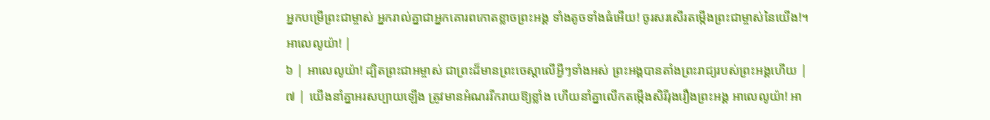អ្នកបម្រើព្រះជាម្ចាស់ អ្នករាល់គ្នាជាអ្នកគោរពកោតខ្លាចព្រះអង្គ ទាំងតូចទាំងធំអើយ! ចូរសរសើរតម្កើងព្រះជាម្ចាស់នៃយើង!។ អាលេលូយ៉ា! |
៦ | អាលេលូយ៉ា! ដ្បិតព្រះជាអម្ចាស់ ជាព្រះដ៏មានព្រះចេស្តាលើអ្វីៗទាំងអស់ ព្រះអង្គបានតាំងព្រះរាជ្យរបស់ព្រះអង្គហើយ |
៧ | យើងនាំគ្នាអរសប្បាយឡើង ត្រូវមានអំណររីករាយឱ្យខ្លាំង ហើយនាំគ្នាលើកតម្កើងសិរីរុងរឿងព្រះអង្គ អាលេលូយ៉ា! អា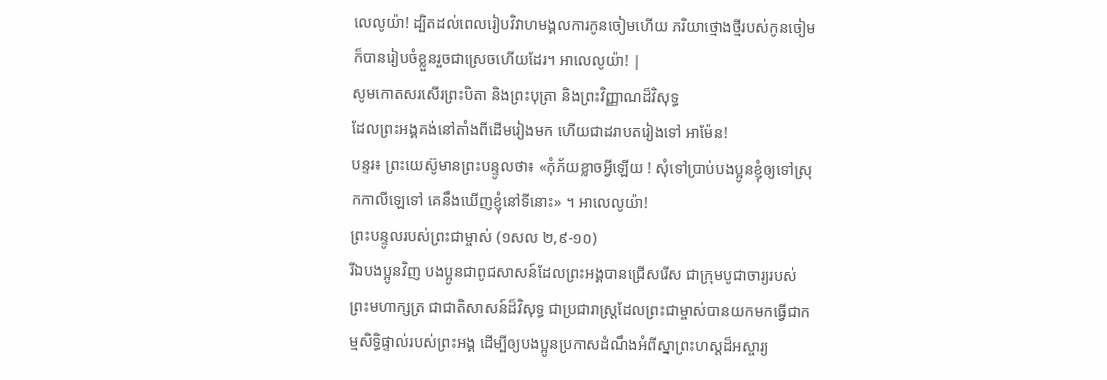លេលូយ៉ា! ដ្បិតដល់ពេលរៀបវិវាហមង្គលការកូនចៀមហើយ ភរិយាថ្មោងថ្មីរបស់កូនចៀម ក៏បានរៀបចំខ្លួនរួចជាស្រេចហើយដែរ។ អាលេលូយ៉ា! |
សូមកោតសរសើរព្រះបិតា និងព្រះបុត្រា និងព្រះវិញ្ញាណដ៏វិសុទ្ធ
ដែលព្រះអង្គគង់នៅតាំងពីដើមរៀងមក ហើយជាដរាបតរៀងទៅ អាម៉ែន!
បន្ទរ៖ ព្រះយេស៊ូមានព្រះបន្ទូលថា៖ «កុំភ័យខ្លាចអ្វីឡើយ ! សុំទៅប្រាប់បងប្អូនខ្ញុំឲ្យទៅស្រុកកាលីឡេទៅ គេនឹងឃើញខ្ញុំនៅទីនោះ» ។ អាលេលូយ៉ា!
ព្រះបន្ទូលរបស់ព្រះជាម្ចាស់ (១សល ២,៩-១០)
រីឯបងប្អូនវិញ បងប្អូនជាពូជសាសន៍ដែលព្រះអង្គបានជ្រើសរើស ជាក្រុមបូជាចារ្យរបស់ព្រះមហាក្សត្រ ជាជាតិសាសន៍ដ៏វិសុទ្ធ ជាប្រជារាស្ដ្រដែលព្រះជាម្ចាស់បានយកមកធ្វើជាកម្មសិទ្ធិផ្ទាល់របស់ព្រះអង្គ ដើម្បីឲ្យបងប្អូនប្រកាសដំណឹងអំពីស្នាព្រះហស្ដដ៏អស្ចារ្យ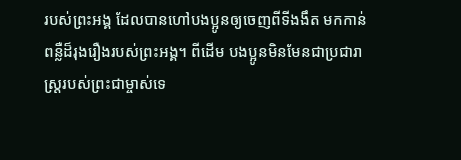របស់ព្រះអង្គ ដែលបានហៅបងប្អូនឲ្យចេញពីទីងងឹត មកកាន់ពន្លឺដ៏រុងរឿងរបស់ព្រះអង្គ។ ពីដើម បងប្អូនមិនមែនជាប្រជារាស្ដ្ររបស់ព្រះជាម្ចាស់ទេ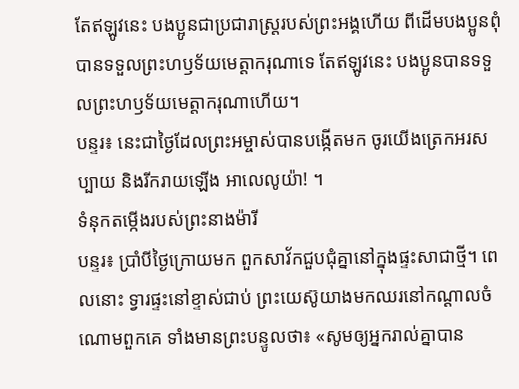តែឥឡូវនេះ បងប្អូនជាប្រជារាស្ដ្ររបស់ព្រះអង្គហើយ ពីដើមបងប្អូនពុំបានទទួលព្រះហឫទ័យមេត្តាករុណាទេ តែឥឡូវនេះ បងប្អូនបានទទួលព្រះហឫទ័យមេត្តាករុណាហើយ។
បន្ទរ៖ នេះជាថ្ងៃដែលព្រះអម្ចាស់បានបង្កើតមក ចូរយើងត្រេកអរសប្បាយ និងរីករាយឡើង អាលេលូយ៉ា! ។
ទំនុកតម្កើងរបស់ព្រះនាងម៉ារី
បន្ទរ៖ ប្រាំបីថ្ងៃក្រោយមក ពួកសាវ័កជួបជុំគ្នានៅក្នុងផ្ទះសាជាថ្មី។ ពេលនោះ ទ្វារផ្ទះនៅខ្ទាស់ជាប់ ព្រះយេស៊ូយាងមកឈរនៅកណ្ដាលចំណោមពួកគេ ទាំងមានព្រះបន្ទូលថា៖ «សូមឲ្យអ្នករាល់គ្នាបាន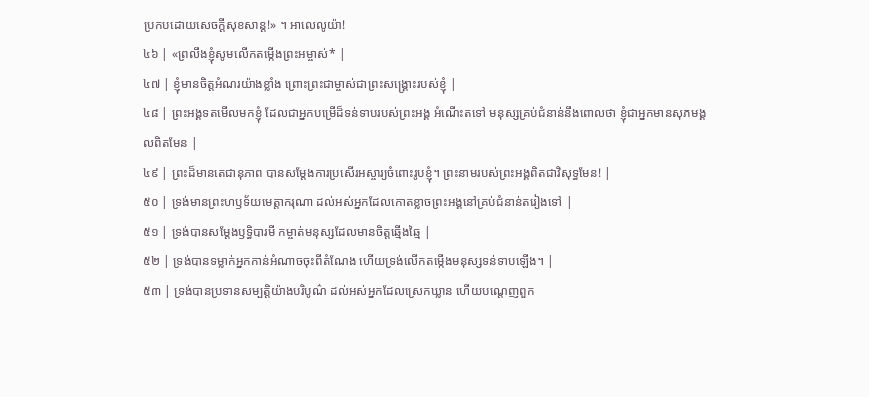ប្រកបដោយសេចក្ដីសុខសាន្ត!» ។ អាលេលូយ៉ា!
៤៦ | «ព្រលឹងខ្ញុំសូមលើកតម្កើងព្រះអម្ចាស់* |
៤៧ | ខ្ញុំមានចិត្តអំណរយ៉ាងខ្លាំង ព្រោះព្រះជាម្ចាស់ជាព្រះសង្គ្រោះរបស់ខ្ញុំ |
៤៨ | ព្រះអង្គទតមើលមកខ្ញុំ ដែលជាអ្នកបម្រើដ៏ទន់ទាបរបស់ព្រះអង្គ អំណើះតទៅ មនុស្សគ្រប់ជំនាន់នឹងពោលថា ខ្ញុំជាអ្នកមានសុភមង្គលពិតមែន |
៤៩ | ព្រះដ៏មានតេជានុភាព បានសម្ដែងការប្រសើរអស្ចារ្យចំពោះរូបខ្ញុំ។ ព្រះនាមរបស់ព្រះអង្គពិតជាវិសុទ្ធមែន! |
៥០ | ទ្រង់មានព្រះហឫទ័យមេត្តាករុណា ដល់អស់អ្នកដែលកោតខ្លាចព្រះអង្គនៅគ្រប់ជំនាន់តរៀងទៅ |
៥១ | ទ្រង់បានសម្ដែងឫទ្ធិបារមី កម្ចាត់មនុស្សដែលមានចិត្តឆ្មើងឆ្មៃ |
៥២ | ទ្រង់បានទម្លាក់អ្នកកាន់អំណាចចុះពីតំណែង ហើយទ្រង់លើកតម្កើងមនុស្សទន់ទាបឡើង។ |
៥៣ | ទ្រង់បានប្រទានសម្បត្តិយ៉ាងបរិបូណ៌ ដល់អស់អ្នកដែលស្រេកឃ្លាន ហើយបណ្តេញពួក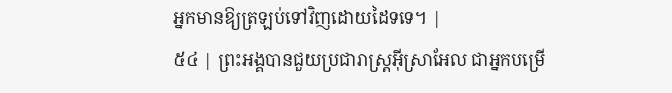អ្នកមានឱ្យត្រឡប់ទៅវិញដោយដៃទទេ។ |
៥៤ | ព្រះអង្គបានជួយប្រជារាស្ត្រអ៊ីស្រាអែល ជាអ្នកបម្រើ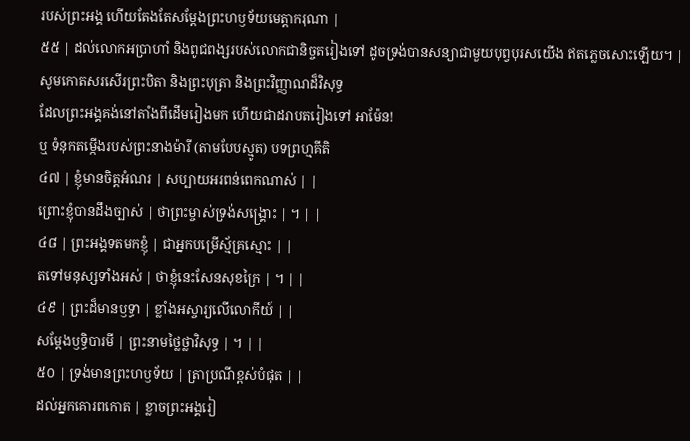របស់ព្រះអង្គ ហើយតែងតែសម្ដែងព្រះហឫទ័យមេត្តាករុណា |
៥៥ | ដល់លោកអប្រាហាំ និងពូជពង្សរបស់លោកជានិច្ចតរៀងទៅ ដូចទ្រង់បានសន្យាជាមួយបុព្វបុរសយើង ឥតភ្លេចសោះឡើយ។ |
សូមកោតសរសើរព្រះបិតា និងព្រះបុត្រា និងព្រះវិញ្ញាណដ៏វិសុទ្ធ
ដែលព្រះអង្គគង់នៅតាំងពីដើមរៀងមក ហើយជាដរាបតរៀងទៅ អាម៉ែន!
ឬ ទំនុកតម្កើងរបស់ព្រះនាងម៉ារី (តាមបែបស្មូត) បទព្រហ្មគីតិ
៤៧ | ខ្ញុំមានចិត្តអំណរ | សប្បាយអរពន់ពេកណាស់ | |
ព្រោះខ្ញុំបានដឹងច្បាស់ | ថាព្រះម្ចាស់ទ្រង់សង្គ្រោះ | ។ | |
៤៨ | ព្រះអង្គទតមកខ្ញុំ | ជាអ្នកបម្រើស្ម័គ្រស្មោះ | |
តទៅមនុស្សទាំងអស់ | ថាខ្ញុំនេះសែនសុខក្រៃ | ។ | |
៤៩ | ព្រះដ៏មានឫទ្ធា | ខ្លាំងអស្ចារ្យលើលោកីយ៍ | |
សម្ដែងឫទ្ធិបារមី | ព្រះនាមថ្លៃថ្លាវិសុទ្ធ | ។ | |
៥០ | ទ្រង់មានព្រះហឫទ័យ | ត្រាប្រណីខ្ពស់បំផុត | |
ដល់អ្នកគោរពកោត | ខ្លាចព្រះអង្គរៀ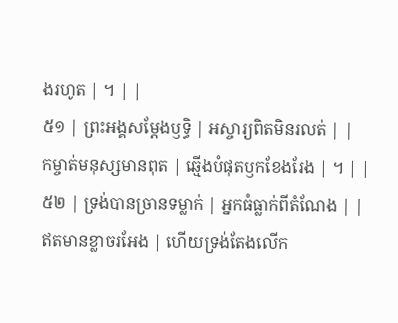ងរហូត | ។ | |
៥១ | ព្រះអង្គសម្ដែងឫទ្ធិ | អស្ចារ្យពិតមិនរលត់ | |
កម្ចាត់មនុស្សមានពុត | ឆ្មើងបំផុតឫកខែងរែង | ។ | |
៥២ | ទ្រង់បានច្រានទម្លាក់ | អ្នកធំធ្លាក់ពីតំណែង | |
ឥតមានខ្លាចរអែង | ហើយទ្រង់តែងលើក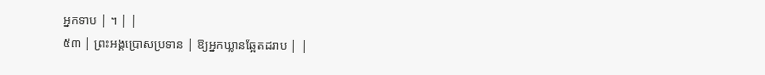អ្នកទាប | ។ | |
៥៣ | ព្រះអង្គប្រោសប្រទាន | ឱ្យអ្នកឃ្លានឆ្អែតដរាប | |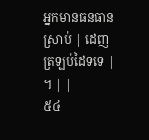អ្នកមានធនធានស្រាប់ | ដេញត្រឡប់ដៃទទេ | ។ | |
៥៤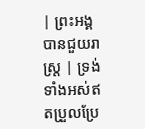| ព្រះអង្គបានជួយរាស្ត្រ | ទ្រង់ទាំងអស់ឥតប្រួលប្រែ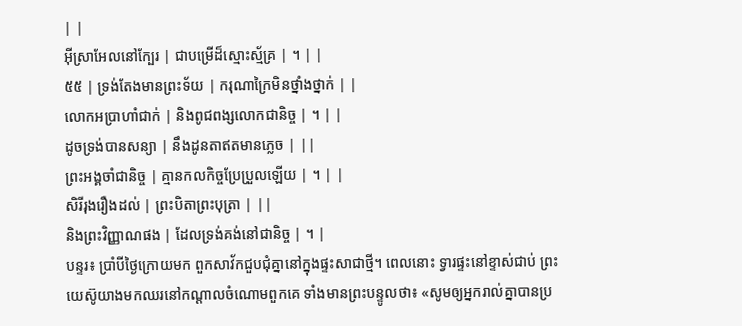| |
អ៊ីស្រាអែលនៅក្បែរ | ជាបម្រើដ៏ស្មោះស្ម័គ្រ | ។ | |
៥៥ | ទ្រង់តែងមានព្រះទ័យ | ករុណាក្រៃមិនថ្នាំងថ្នាក់ | |
លោកអប្រាហាំជាក់ | និងពូជពង្សលោកជានិច្ច | ។ | |
ដូចទ្រង់បានសន្យា | នឹងដូនតាឥតមានភ្លេច | ||
ព្រះអង្គចាំជានិច្ច | គ្មានកលកិច្ចប្រែប្រួលឡើយ | ។ | |
សិរីរុងរឿងដល់ | ព្រះបិតាព្រះបុត្រា | ||
និងព្រះវិញ្ញាណផង | ដែលទ្រង់គង់នៅជានិច្ច | ។ |
បន្ទរ៖ ប្រាំបីថ្ងៃក្រោយមក ពួកសាវ័កជួបជុំគ្នានៅក្នុងផ្ទះសាជាថ្មី។ ពេលនោះ ទ្វារផ្ទះនៅខ្ទាស់ជាប់ ព្រះយេស៊ូយាងមកឈរនៅកណ្ដាលចំណោមពួកគេ ទាំងមានព្រះបន្ទូលថា៖ «សូមឲ្យអ្នករាល់គ្នាបានប្រ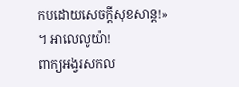កបដោយសេចក្ដីសុខសាន្ត!» ។ អាលេលូយ៉ា!
ពាក្យអង្វរសកល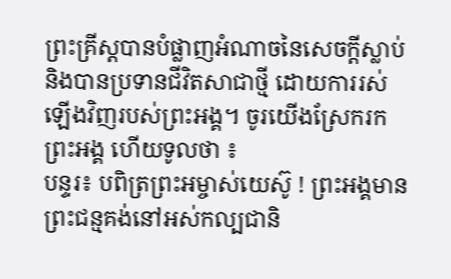ព្រះគ្រីស្តបានបំផ្លាញអំណាចនៃសេចក្តីស្លាប់ និងបានប្រទានជីវិតសាជាថ្មី ដោយការរស់ឡើងវិញរបស់ព្រះអង្គ។ ចូរយើងស្រែករកព្រះអង្គ ហើយទូលថា ៖
បន្ទរ៖ បពិត្រព្រះអម្ចាស់យេស៊ូ ! ព្រះអង្គមានព្រះជន្មគង់នៅអស់កល្បជានិ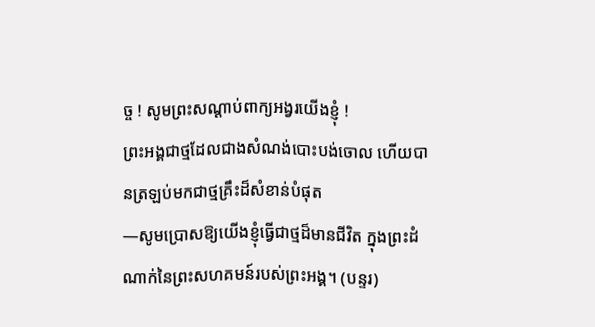ច្ច ! សូមព្រះសណ្តាប់ពាក្យអង្វរយើងខ្ញុំ !
ព្រះអង្គជាថ្មដែលជាងសំណង់បោះបង់ចោល ហើយបានត្រឡប់មកជាថ្មគ្រឹះដ៏សំខាន់បំផុត
—សូមប្រោសឱ្យយើងខ្ញុំធ្វើជាថ្មដ៏មានជីវិត ក្នុងព្រះដំណាក់នៃព្រះសហគមន៍របស់ព្រះអង្គ។ (បន្ទរ)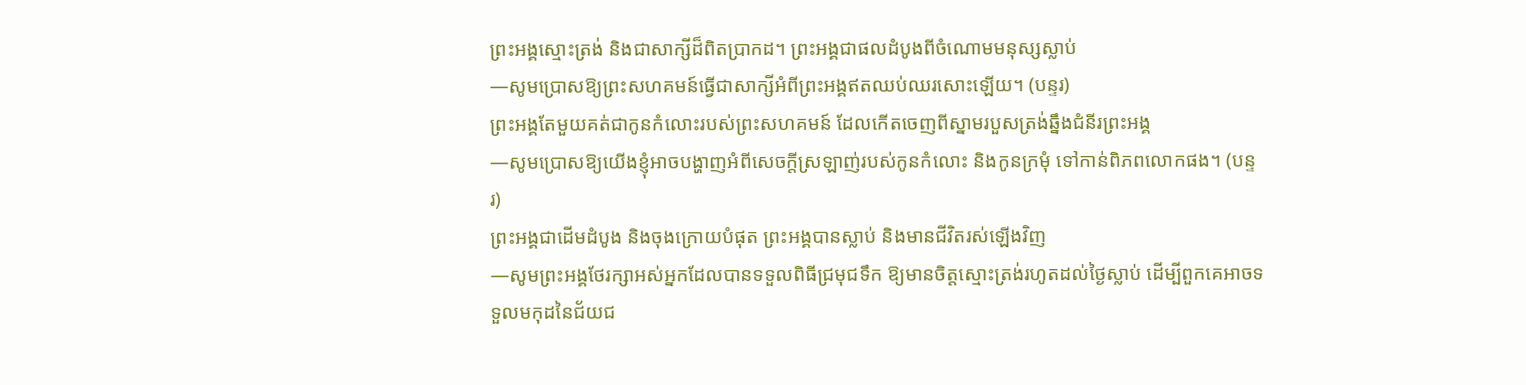ព្រះអង្គស្មោះត្រង់ និងជាសាក្សីដ៏ពិតប្រាកដ។ ព្រះអង្គជាផលដំបូងពីចំណោមមនុស្សស្លាប់
—សូមប្រោសឱ្យព្រះសហគមន៍ធ្វើជាសាក្សីអំពីព្រះអង្គឥតឈប់ឈរសោះឡើយ។ (បន្ទរ)
ព្រះអង្គតែមួយគត់ជាកូនកំលោះរបស់ព្រះសហគមន៍ ដែលកើតចេញពីស្នាមរបួសត្រង់ឆ្នឹងជំនីរព្រះអង្គ
—សូមប្រោសឱ្យយើងខ្ញុំអាចបង្ហាញអំពីសេចក្តីស្រឡាញ់របស់កូនកំលោះ និងកូនក្រមុំ ទៅកាន់ពិភពលោកផង។ (បន្ទរ)
ព្រះអង្គជាដើមដំបូង និងចុងក្រោយបំផុត ព្រះអង្គបានស្លាប់ និងមានជីវិតរស់ឡើងវិញ
—សូមព្រះអង្គថែរក្សាអស់អ្នកដែលបានទទួលពិធីជ្រមុជទឹក ឱ្យមានចិត្តស្មោះត្រង់រហូតដល់ថ្ងៃស្លាប់ ដើម្បីពួកគេអាចទទួលមកុដនៃជ័យជ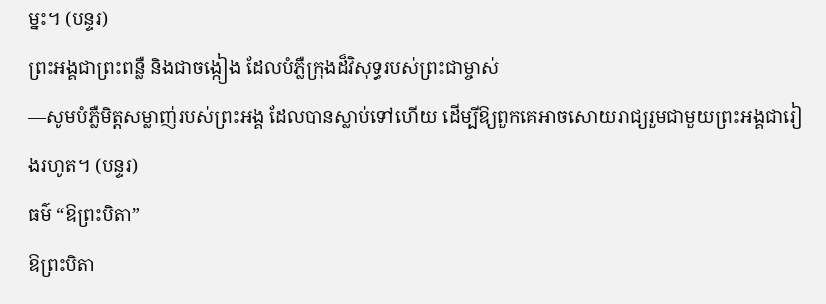ម្នះ។ (បន្ទរ)
ព្រះអង្គជាព្រះពន្លឺ និងជាចង្កៀង ដែលបំភ្លឺក្រុងដ៏វិសុទ្ធរបស់ព្រះជាម្ចាស់
—សូមបំភ្លឺមិត្តសម្លាញ់របស់ព្រះអង្គ ដែលបានស្លាប់ទៅហើយ ដើម្បីឱ្យពួកគេអាចសោយរាជ្យរួមជាមួយព្រះអង្គជារៀងរហូត។ (បន្ទរ)
ធម៌ “ឱព្រះបិតា”
ឱព្រះបិតា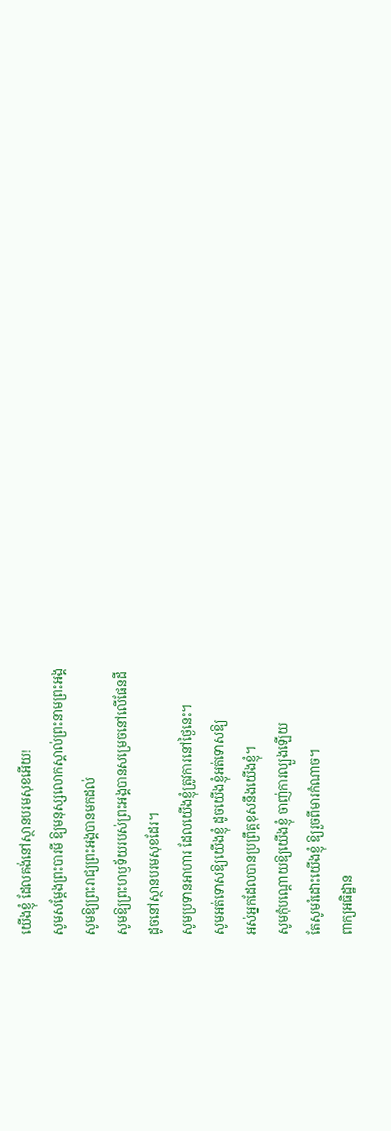យើងខ្ញុំ ដែលគង់នៅស្ថានបរមសុខអើយ!
សូមសម្តែងព្រះបារមី ឱ្យមនុស្សលោកស្គាល់ព្រះនាមព្រះអង្គ
សូមឱ្យព្រះរាជ្យព្រះអង្គបានមកដល់
សូមឱ្យព្រះហឫទ័យរបស់ព្រះអង្គបានសម្រេចនៅលើផែនដី
ដូចនៅស្ថានបរមសុខដែរ។
សូមប្រទានអាហារ ដែលយើងខ្ញុំត្រូវការនៅថ្ងៃនេះ។
សូមអត់ទោសឱ្យយើងខ្ញុំ ដូចយើងខ្ញុំអត់ទោសឱ្យ
អស់អ្នកដែលបានប្រព្រឹត្តខុសនឹងយើងខ្ញុំ។
សូមកុំបណ្តោយឱ្យយើងខ្ញុំ ចាញ់ការល្បួងឡើយ
តែសូមរំដោះយើងខ្ញុំ ឱ្យរួចពីមារកំណាច។
ពាក្យអធិដ្ឋាន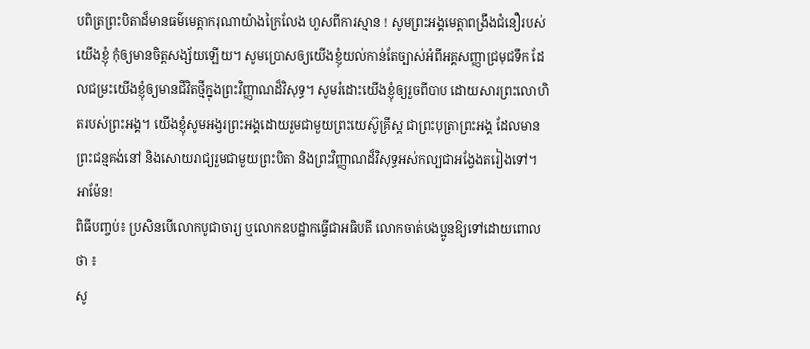បពិត្រព្រះបិតាដ៏មានធម៌មេត្តាករុណាយ៉ាងក្រៃលែង ហួសពីការស្មាន ! សូមព្រះអង្គមេត្តាពង្រឹងជំនឿរបស់យើងខ្ញុំ កុំឲ្យមានចិត្តសង្ស័យឡើយ។ សូមប្រោសឲ្យយើងខ្ញុំយល់កាន់តែច្បាស់អំពីអគ្គសញ្ញាជ្រមុជទឹក ដែលជម្រះយើងខ្ញុំឲ្យមានជីវិតថ្មីក្នុងព្រះវិញ្ញាណដ៏វិសុទ្ធ។ សូមរំដោះយើងខ្ញុំឲ្យរួចពីបាប ដោយសារព្រះលោហិតរបស់ព្រះអង្គ។ យើងខ្ញុំសូមអង្វរព្រះអង្គដោយរួមជាមួយព្រះយេស៊ូគ្រីស្ត ជាព្រះបុត្រាព្រះអង្គ ដែលមានព្រះជន្មគង់នៅ និងសោយរាជ្យរួមជាមួយព្រះបិតា និងព្រះវិញ្ញាណដ៏វិសុទ្ធអស់កល្បជាអង្វែងតរៀងទៅ។ អាម៉ែន!
ពិធីបញ្ចប់៖ ប្រសិនបើលោកបូជាចារ្យ ឬលោកឧបដ្ឋាកធ្វើជាអធិបតី លោកចាត់បងប្អូនឱ្យទៅដោយពោលថា ៖
សូ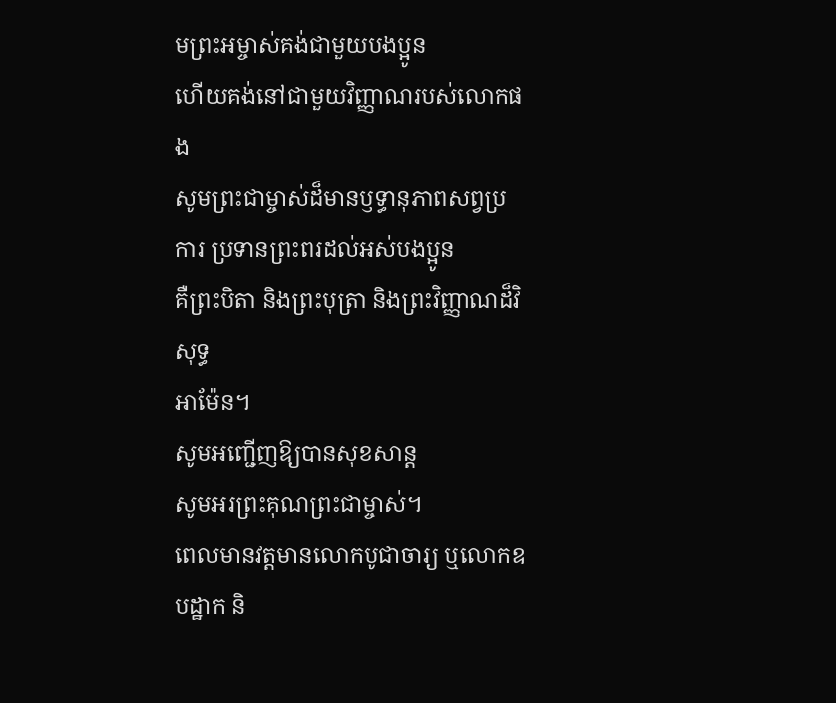មព្រះអម្ចាស់គង់ជាមួយបងប្អូន
ហើយគង់នៅជាមួយវិញ្ញាណរបស់លោកផង
សូមព្រះជាម្ចាស់ដ៏មានឫទ្ធានុភាពសព្វប្រការ ប្រទានព្រះពរដល់អស់បងប្អូន
គឺព្រះបិតា និងព្រះបុត្រា និងព្រះវិញ្ញាណដ៏វិសុទ្ធ
អាម៉ែន។
សូមអញ្ជើញឱ្យបានសុខសាន្ត
សូមអរព្រះគុណព្រះជាម្ចាស់។
ពេលមានវត្តមានលោកបូជាចារ្យ ឬលោកឧបដ្ឋាក និ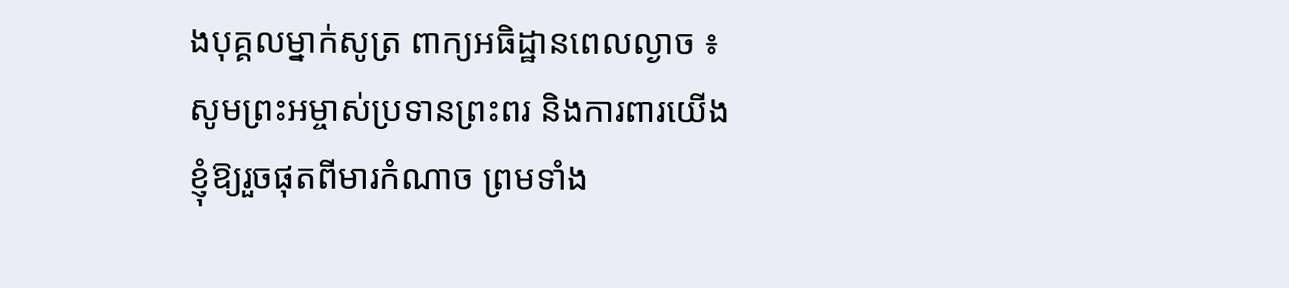ងបុគ្គលម្នាក់សូត្រ ពាក្យអធិដ្ឋានពេលល្ងាច ៖
សូមព្រះអម្ចាស់ប្រទានព្រះពរ និងការពារយើងខ្ញុំឱ្យរួចផុតពីមារកំណាច ព្រមទាំង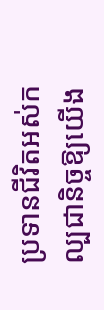ប្រទានជីវិតអស់កល្បជានិច្ចឱ្យយើង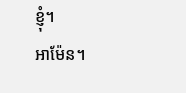ខ្ញុំ។
អាម៉ែន។